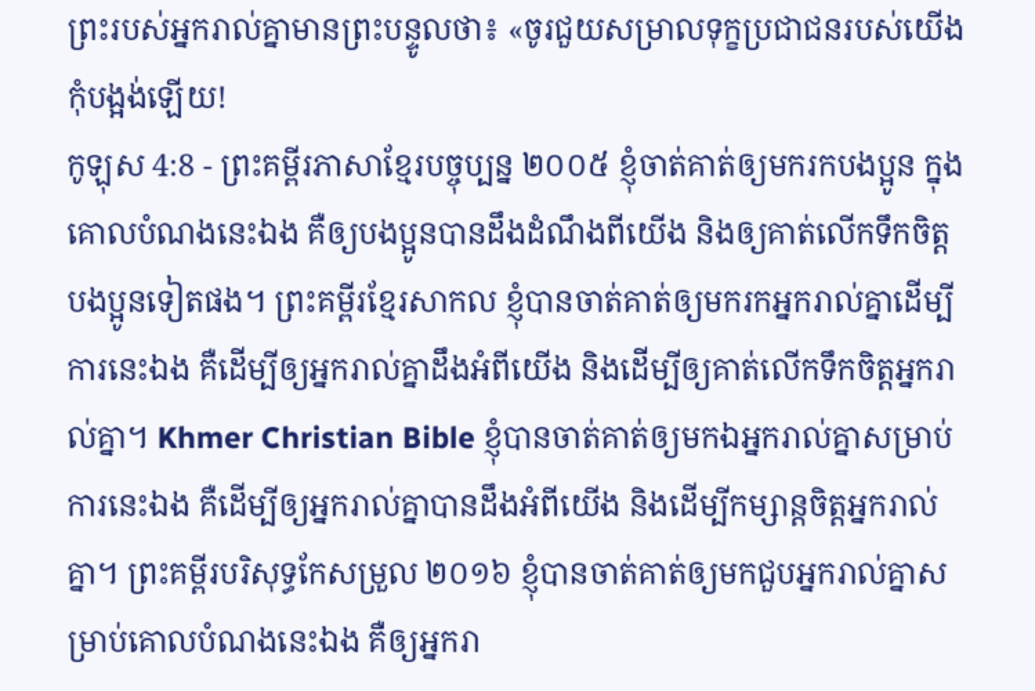ព្រះរបស់អ្នករាល់គ្នាមានព្រះបន្ទូលថា៖ «ចូរជួយសម្រាលទុក្ខប្រជាជនរបស់យើង កុំបង្អង់ឡើយ!
កូឡុស 4:8 - ព្រះគម្ពីរភាសាខ្មែរបច្ចុប្បន្ន ២០០៥ ខ្ញុំចាត់គាត់ឲ្យមករកបងប្អូន ក្នុងគោលបំណងនេះឯង គឺឲ្យបងប្អូនបានដឹងដំណឹងពីយើង និងឲ្យគាត់លើកទឹកចិត្តបងប្អូនទៀតផង។ ព្រះគម្ពីរខ្មែរសាកល ខ្ញុំបានចាត់គាត់ឲ្យមករកអ្នករាល់គ្នាដើម្បីការនេះឯង គឺដើម្បីឲ្យអ្នករាល់គ្នាដឹងអំពីយើង និងដើម្បីឲ្យគាត់លើកទឹកចិត្តអ្នករាល់គ្នា។ Khmer Christian Bible ខ្ញុំបានចាត់គាត់ឲ្យមកឯអ្នករាល់គ្នាសម្រាប់ការនេះឯង គឺដើម្បីឲ្យអ្នករាល់គ្នាបានដឹងអំពីយើង និងដើម្បីកម្សាន្ដចិត្ដអ្នករាល់គ្នា។ ព្រះគម្ពីរបរិសុទ្ធកែសម្រួល ២០១៦ ខ្ញុំបានចាត់គាត់ឲ្យមកជួបអ្នករាល់គ្នាសម្រាប់គោលបំណងនេះឯង គឺឲ្យអ្នករា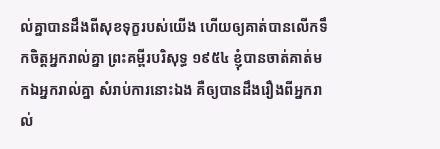ល់គ្នាបានដឹងពីសុខទុក្ខរបស់យើង ហើយឲ្យគាត់បានលើកទឹកចិត្តអ្នករាល់គ្នា ព្រះគម្ពីរបរិសុទ្ធ ១៩៥៤ ខ្ញុំបានចាត់គាត់មកឯអ្នករាល់គ្នា សំរាប់ការនោះឯង គឺឲ្យបានដឹងរឿងពីអ្នករាល់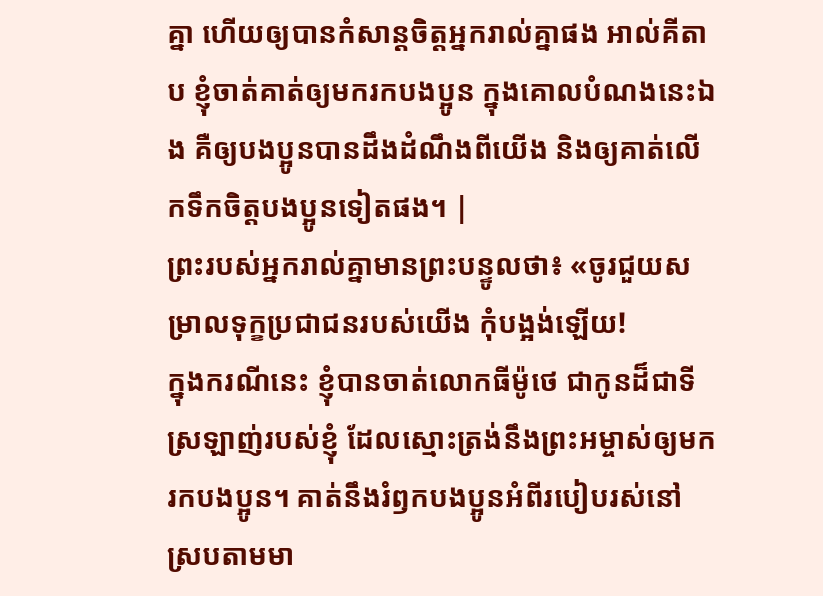គ្នា ហើយឲ្យបានកំសាន្តចិត្តអ្នករាល់គ្នាផង អាល់គីតាប ខ្ញុំចាត់គាត់ឲ្យមករកបងប្អូន ក្នុងគោលបំណងនេះឯង គឺឲ្យបងប្អូនបានដឹងដំណឹងពីយើង និងឲ្យគាត់លើកទឹកចិត្ដបងប្អូនទៀតផង។ |
ព្រះរបស់អ្នករាល់គ្នាមានព្រះបន្ទូលថា៖ «ចូរជួយសម្រាលទុក្ខប្រជាជនរបស់យើង កុំបង្អង់ឡើយ!
ក្នុងករណីនេះ ខ្ញុំបានចាត់លោកធីម៉ូថេ ជាកូនដ៏ជាទីស្រឡាញ់របស់ខ្ញុំ ដែលស្មោះត្រង់នឹងព្រះអម្ចាស់ឲ្យមករកបងប្អូន។ គាត់នឹងរំឭកបងប្អូនអំពីរបៀបរស់នៅស្របតាមមា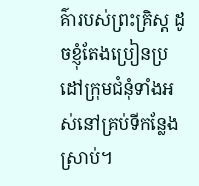គ៌ារបស់ព្រះគ្រិស្ត ដូចខ្ញុំតែងប្រៀនប្រដៅក្រុមជំនុំទាំងអស់នៅគ្រប់ទីកន្លែងស្រាប់។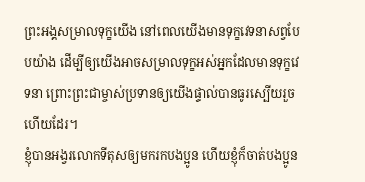ព្រះអង្គសម្រាលទុក្ខយើង នៅពេលយើងមានទុក្ខវេទនាសព្វបែបយ៉ាង ដើម្បីឲ្យយើងអាចសម្រាលទុក្ខអស់អ្នកដែលមានទុក្ខវេទនា ព្រោះព្រះជាម្ចាស់ប្រទានឲ្យយើងផ្ទាល់បានធូរស្បើយរួចហើយដែរ។
ខ្ញុំបានអង្វរលោកទីតុសឲ្យមករកបងប្អូន ហើយខ្ញុំក៏ចាត់បងប្អូន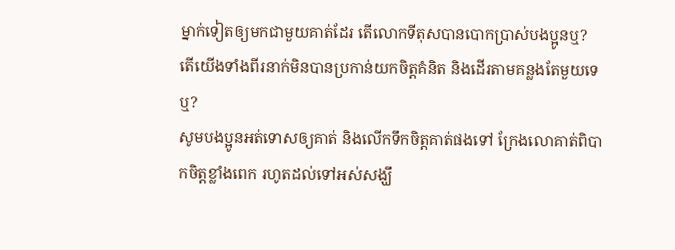ម្នាក់ទៀតឲ្យមកជាមួយគាត់ដែរ តើលោកទីតុសបានបោកប្រាស់បងប្អូនឬ? តើយើងទាំងពីរនាក់មិនបានប្រកាន់យកចិត្តគំនិត និងដើរតាមគន្លងតែមួយទេឬ?
សូមបងប្អូនអត់ទោសឲ្យគាត់ និងលើកទឹកចិត្តគាត់ផងទៅ ក្រែងលោគាត់ពិបាកចិត្តខ្លាំងពេក រហូតដល់ទៅអស់សង្ឃឹ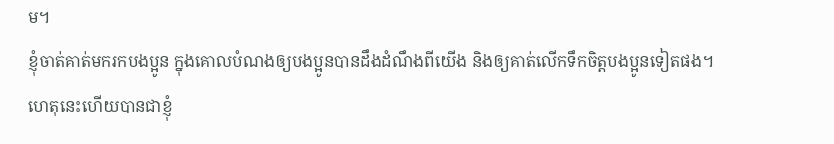ម។
ខ្ញុំចាត់គាត់មករកបងប្អូន ក្នុងគោលបំណងឲ្យបងប្អូនបានដឹងដំណឹងពីយើង និងឲ្យគាត់លើកទឹកចិត្តបងប្អូនទៀតផង។
ហេតុនេះហើយបានជាខ្ញុំ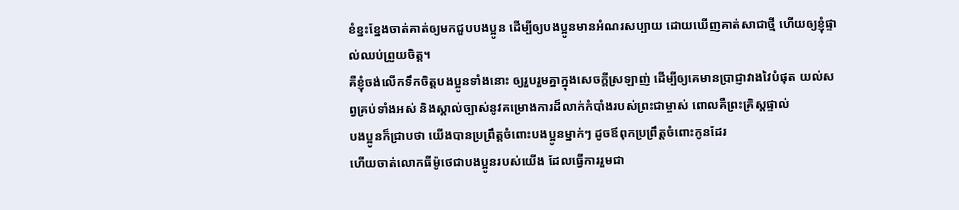ខំខ្នះខ្នែងចាត់គាត់ឲ្យមកជួបបងប្អូន ដើម្បីឲ្យបងប្អូនមានអំណរសប្បាយ ដោយឃើញគាត់សាជាថ្មី ហើយឲ្យខ្ញុំផ្ទាល់ឈប់ព្រួយចិត្ត។
គឺខ្ញុំចង់លើកទឹកចិត្តបងប្អូនទាំងនោះ ឲ្យរួបរួមគ្នាក្នុងសេចក្ដីស្រឡាញ់ ដើម្បីឲ្យគេមានប្រាជ្ញាវាងវៃបំផុត យល់សព្វគ្រប់ទាំងអស់ និងស្គាល់ច្បាស់នូវគម្រោងការដ៏លាក់កំបាំងរបស់ព្រះជាម្ចាស់ ពោលគឺព្រះគ្រិស្តផ្ទាល់
បងប្អូនក៏ជ្រាបថា យើងបានប្រព្រឹត្តចំពោះបងប្អូនម្នាក់ៗ ដូចឪពុកប្រព្រឹត្តចំពោះកូនដែរ
ហើយចាត់លោកធីម៉ូថេជាបងប្អូនរបស់យើង ដែលធ្វើការរួមជា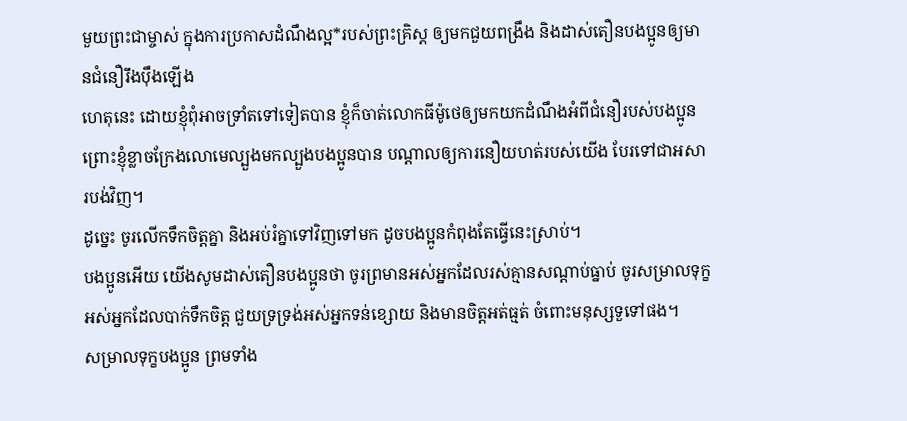មួយព្រះជាម្ចាស់ ក្នុងការប្រកាសដំណឹងល្អ*របស់ព្រះគ្រិស្ដ ឲ្យមកជួយពង្រឹង និងដាស់តឿនបងប្អូនឲ្យមានជំនឿរឹងប៉ឹងឡើង
ហេតុនេះ ដោយខ្ញុំពុំអាចទ្រាំតទៅទៀតបាន ខ្ញុំក៏ចាត់លោកធីម៉ូថេឲ្យមកយកដំណឹងអំពីជំនឿរបស់បងប្អូន ព្រោះខ្ញុំខ្លាចក្រែងលោមេល្បួងមកល្បួងបងប្អូនបាន បណ្ដាលឲ្យការនឿយហត់របស់យើង បែរទៅជាអសារបង់វិញ។
ដូច្នេះ ចូរលើកទឹកចិត្តគ្នា និងអប់រំគ្នាទៅវិញទៅមក ដូចបងប្អូនកំពុងតែធ្វើនេះស្រាប់។
បងប្អូនអើយ យើងសូមដាស់តឿនបងប្អូនថា ចូរព្រមានអស់អ្នកដែលរស់គ្មានសណ្ដាប់ធ្នាប់ ចូរសម្រាលទុក្ខអស់អ្នកដែលបាក់ទឹកចិត្ត ជួយទ្រទ្រង់អស់អ្នកទន់ខ្សោយ និងមានចិត្តអត់ធ្មត់ ចំពោះមនុស្សទួទៅផង។
សម្រាលទុក្ខបងប្អូន ព្រមទាំង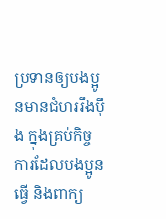ប្រទានឲ្យបងប្អូនមានជំហររឹងប៉ឹង ក្នុងគ្រប់កិច្ចការដែលបងប្អូនធ្វើ និងពាក្យ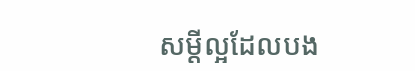សម្ដីល្អដែលបង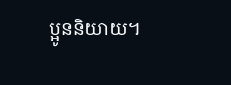ប្អូននិយាយ។